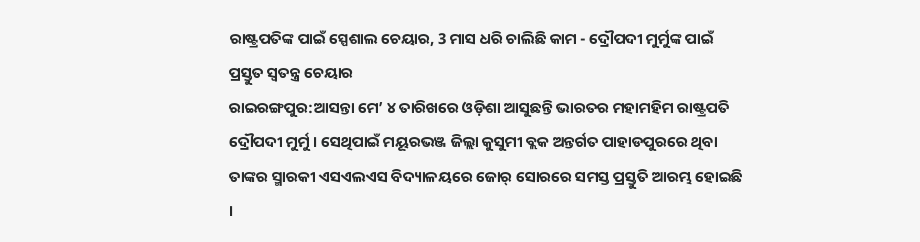ରାଷ୍ଟ୍ରପତିଙ୍କ ପାଇଁ ସ୍ପେଶାଲ ଚେୟାର, 3 ମାସ ଧରି ଚାଲିଛି କାମ - ଦ୍ରୌପଦୀ ମୁର୍ମୁଙ୍କ ପାଇଁ ପ୍ରସ୍ତୁତ ସ୍ବତନ୍ତ୍ର ଚେୟାର
ରାଇରଙ୍ଗପୁର:ଆସନ୍ତା ମେ’ ୪ ତାରିଖରେ ଓଡ଼ିଶା ଆସୁଛନ୍ତି ଭାରତର ମହାମହିମ ରାଷ୍ଟ୍ରପତି ଦ୍ରୌପଦୀ ମୁର୍ମୁ । ସେଥିପାଇଁ ମୟୂରଭଞ୍ଜ ଜିଲ୍ଲା କୁସୁମୀ ବ୍ଲକ ଅନ୍ତର୍ଗତ ପାହାଡପୁରରେ ଥିବା ତାଙ୍କର ସ୍ମାରକୀ ଏସଏଲଏସ ବିଦ୍ୟାଳୟରେ ଜୋର୍ ସୋରରେ ସମସ୍ତ ପ୍ରସ୍ତୁତି ଆରମ୍ଭ ହୋଇଛି ।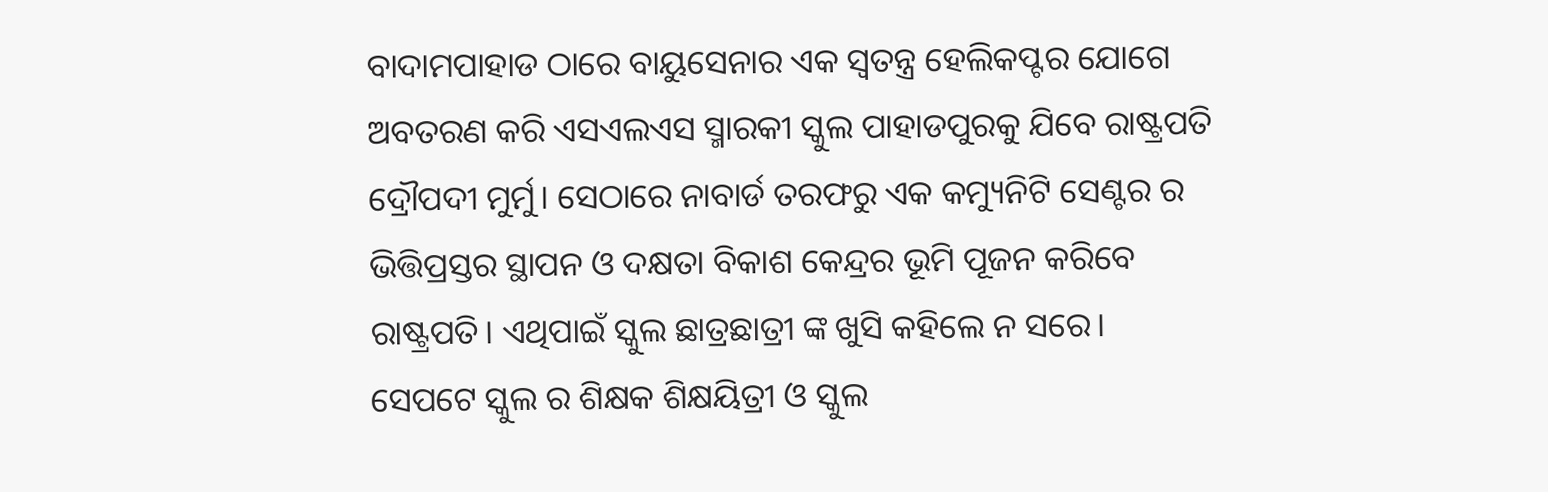ବାଦାମପାହାଡ ଠାରେ ବାୟୁସେନାର ଏକ ସ୍ବତନ୍ତ୍ର ହେଲିକପ୍ଟର ଯୋଗେ ଅବତରଣ କରି ଏସଏଲଏସ ସ୍ମାରକୀ ସ୍କୁଲ ପାହାଡପୁରକୁ ଯିବେ ରାଷ୍ଟ୍ରପତି ଦ୍ରୌପଦୀ ମୁର୍ମୁ। ସେଠାରେ ନାବାର୍ଡ ତରଫରୁ ଏକ କମ୍ୟୁନିଟି ସେଣ୍ଟର ର ଭିତ୍ତିପ୍ରସ୍ତର ସ୍ଥାପନ ଓ ଦକ୍ଷତା ବିକାଶ କେନ୍ଦ୍ରର ଭୂମି ପୂଜନ କରିବେ ରାଷ୍ଟ୍ରପତି। ଏଥିପାଇଁ ସ୍କୁଲ ଛାତ୍ରଛାତ୍ରୀ ଙ୍କ ଖୁସି କହିଲେ ନ ସରେ। ସେପଟେ ସ୍କୁଲ ର ଶିକ୍ଷକ ଶିକ୍ଷୟିତ୍ରୀ ଓ ସ୍କୁଲ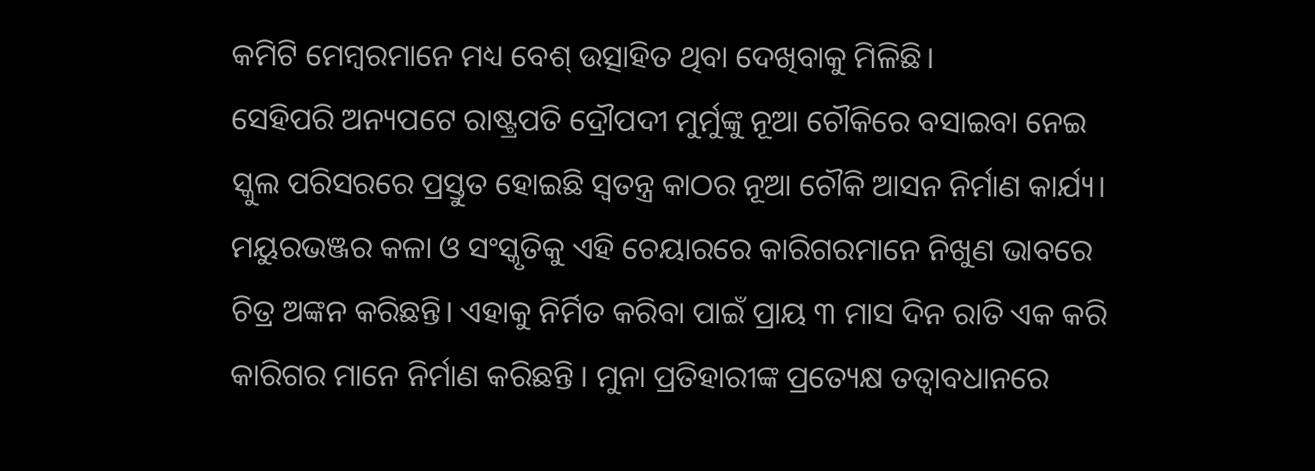କମିଟି ମେମ୍ବରମାନେ ମଧ୍ୟ ବେଶ୍ ଉତ୍ସାହିତ ଥିବା ଦେଖିବାକୁ ମିଳିଛି।
ସେହିପରି ଅନ୍ୟପଟେ ରାଷ୍ଟ୍ରପତି ଦ୍ରୌପଦୀ ମୁର୍ମୁଙ୍କୁ ନୂଆ ଚୌକିରେ ବସାଇବା ନେଇ ସ୍କୁଲ ପରିସରରେ ପ୍ରସ୍ତୁତ ହୋଇଛି ସ୍ଵତନ୍ତ୍ର କାଠର ନୂଆ ଚୌକି ଆସନ ନିର୍ମାଣ କାର୍ଯ୍ୟ। ମୟୁରଭଞ୍ଜର କଳା ଓ ସଂସ୍କୃତିକୁ ଏହି ଚେୟାରରେ କାରିଗରମାନେ ନିଖୁଣ ଭାବରେ ଚିତ୍ର ଅଙ୍କନ କରିଛନ୍ତି। ଏହାକୁ ନିର୍ମିତ କରିବା ପାଇଁ ପ୍ରାୟ ୩ ମାସ ଦିନ ରାତି ଏକ କରି କାରିଗର ମାନେ ନିର୍ମାଣ କରିଛନ୍ତି । ମୁନା ପ୍ରତିହାରୀଙ୍କ ପ୍ରତ୍ୟେକ୍ଷ ତତ୍ବାବଧାନରେ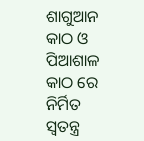ଶାଗୁଆନ କାଠ ଓ ପିଆଶାଳ କାଠ ରେ ନିର୍ମିତ ସ୍ବତନ୍ତ୍ର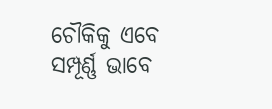ଚୌକିକୁ ଏବେ ସମ୍ପୂର୍ଣ୍ଣ ଭାବେ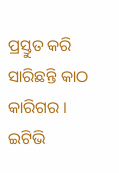ପ୍ରସ୍ତୁତ କରି ସାରିଛନ୍ତି କାଠ କାରିଗର ।
ଇଟିଭି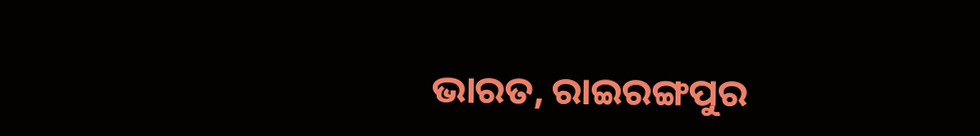ଭାରତ, ରାଇରଙ୍ଗପୁର